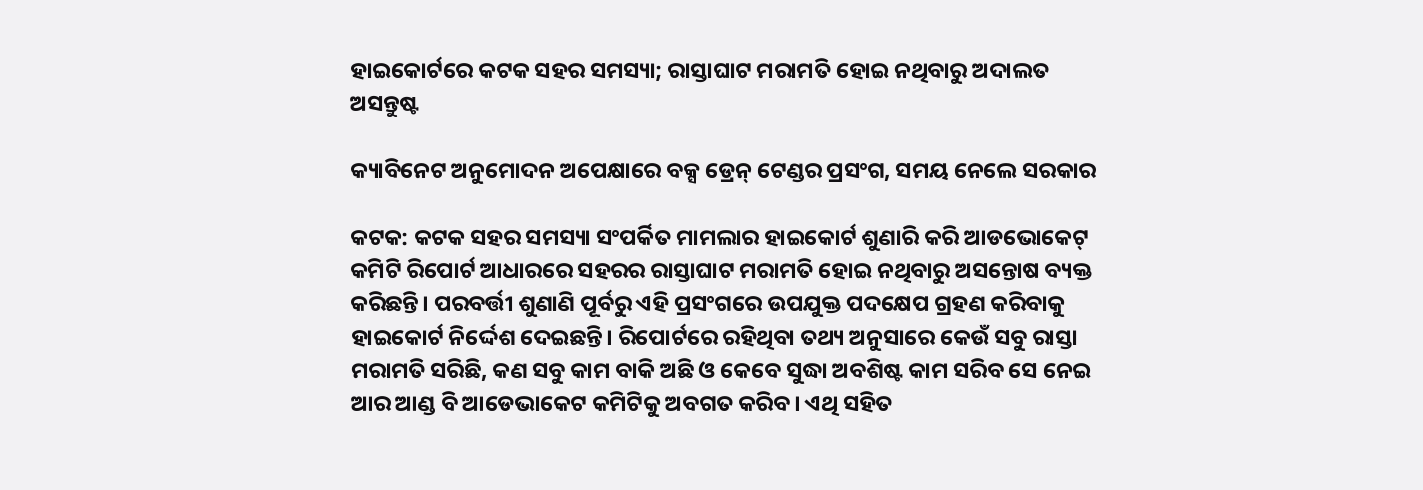ହାଇକୋର୍ଟରେ କଟକ ସହର ସମସ୍ୟା; ରାସ୍ତାଘାଟ ମରାମତି ହୋଇ ନଥିବାରୁ ଅଦାଲତ ଅସନ୍ତୁଷ୍ଟ

କ୍ୟାବିନେଟ ଅନୁମୋଦନ ଅପେକ୍ଷାରେ ବକ୍ସ ଡ୍ରେନ୍ ଟେଣ୍ଡର ପ୍ରସଂଗ, ସମୟ ନେଲେ ସରକାର

କଟକ: କଟକ ସହର ସମସ୍ୟା ସଂପର୍କିତ ମାମଲାର ହାଇକୋର୍ଟ ଶୁଣାରି କରି ଆଡଭୋକେଟ୍ କମିଟି ରିପୋର୍ଟ ଆଧାରରେ ସହରର ରାସ୍ତାଘାଟ ମରାମତି ହୋଇ ନଥିବାରୁ ଅସନ୍ତୋଷ ବ୍ୟକ୍ତ କରିଛନ୍ତି। ପରବର୍ତ୍ତୀ ଶୁଣାଣି ପୂର୍ବରୁ ଏହି ପ୍ରସଂଗରେ ଉପଯୁକ୍ତ ପଦକ୍ଷେପ ଗ୍ରହଣ କରିବାକୁ ହାଇକୋର୍ଟ ନିର୍ଦ୍ଦେଶ ଦେଇଛନ୍ତି। ରିପୋର୍ଟରେ ରହିଥିବା ତଥ୍ୟ ଅନୁସାରେ କେଉଁ ସବୁ ରାସ୍ତା ମରାମତି ସରିଛି, କଣ ସବୁ କାମ ବାକି ଅଛି ଓ କେବେ ସୁଦ୍ଧା ଅବଶିଷ୍ଟ କାମ ସରିବ ସେ ନେଇ ଆର ଆଣ୍ଡ ବି ଆଡ‌େଭାକେଟ କମିଟିକୁ ଅବଗତ କରିବ। ଏଥି ସହିତ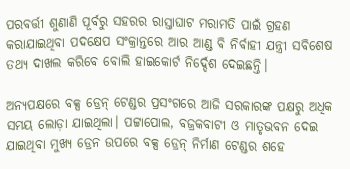ପରବର୍ତ୍ତୀ ଶୁଣାଣି ପୂର୍ବରୁ ସହରର ରାସ୍ତାଘାଟ ମରାମତି ପାଇଁ ଗ୍ରହଣ କରାଯାଇଥିବା ପଦକ୍ଷେପ ସଂକ୍ରାନ୍ତରେ ଆର ଆଣ୍ଡ ବି ନିର୍ବାହୀ ଯନ୍ତ୍ରୀ ସବିଶେଷ ତଥ୍ୟ ଦାଖଲ କରିବେ ବୋଲି ହାଇକୋର୍ଟ ନିର୍ଦ୍ଦେଶ ଦେଇଛନ୍ତି।

ଅନ୍ୟପକ୍ଷରେ ବକ୍ସ ଡ୍ରେନ୍ ଟେଣ୍ଡର ପ୍ରସଂଗରେ ଆଜି ସରକାରଙ୍କ ପକ୍ଷରୁ ଅଧିକ ସମୟ ଲୋଡ଼ା ଯାଇଥିଲା। ପଟ୍ଟାପୋଲ, ବଜ୍ରକବାଟୀ ଓ ମାତୃଭବନ ଦେଇ ଯାଇଥିବା ମୁଖ୍ୟ ଡ୍ରେନ ଉପରେ ବକ୍ସ ଡ୍ରେନ୍ ନିର୍ମାଣ ଟେଣ୍ଡର ଶହେ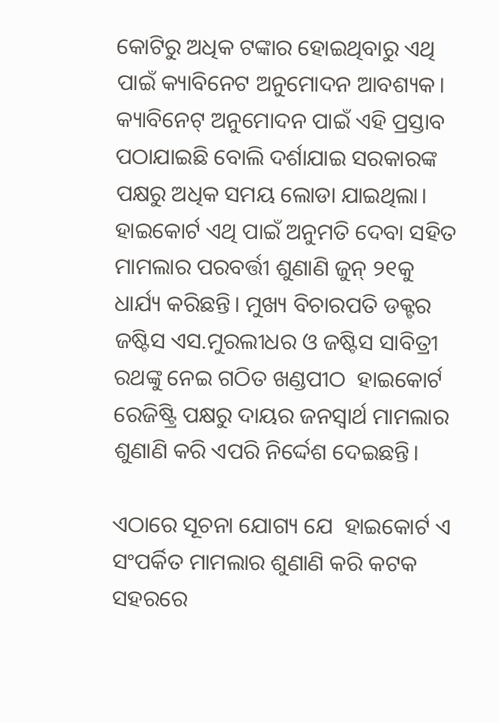କୋଟିରୁ ଅଧିକ ଟଙ୍କାର ହୋଇଥିବାରୁ ଏଥି ପାଇଁ କ୍ୟାବିନେଟ ଅନୁମୋଦନ ଆବଶ୍ୟକ। କ୍ୟାବିନେଟ୍ ଅନୁମୋଦନ ପାଇଁ ଏହି ପ୍ରସ୍ତାବ ପଠାଯାଇଛି ବୋଲି ଦର୍ଶାଯାଇ ସରକାରଙ୍କ ପକ୍ଷରୁ ଅଧିକ ସମୟ ଲୋଡା ଯାଇଥିଲା। ହାଇକୋର୍ଟ ଏଥି ପାଇଁ ଅନୁମତି ଦେବା ସହିତ ମାମଲାର ପରବର୍ତ୍ତୀ ଶୁଣାଣି ଜୁନ୍ ୨୧କୁ ଧାର୍ଯ୍ୟ କରିଛନ୍ତି। ମୁଖ୍ୟ ବିଚାରପତି ଡକ୍ଟର ଜଷ୍ଟିସ ଏସ.ମୁରଲୀଧର ଓ ଜଷ୍ଟିସ ସାବିତ୍ରୀ ରଥଙ୍କୁ ନେଇ ଗଠିତ ଖଣ୍ଡପୀଠ  ହାଇକୋର୍ଟ ରେଜିଷ୍ଟ୍ରି ପକ୍ଷରୁ ଦାୟର ଜନସ୍ବାର୍ଥ ମାମଲାର ଶୁଣାଣି କରି ଏପରି ନିର୍ଦ୍ଦେଶ ଦେଇଛନ୍ତି।

ଏଠାରେ ସୂଚନା ଯୋଗ୍ୟ ଯେ  ହାଇକୋର୍ଟ ଏ ସଂପର୍କିତ ମାମଲାର ଶୁଣାଣି କରି କଟକ ସହରରେ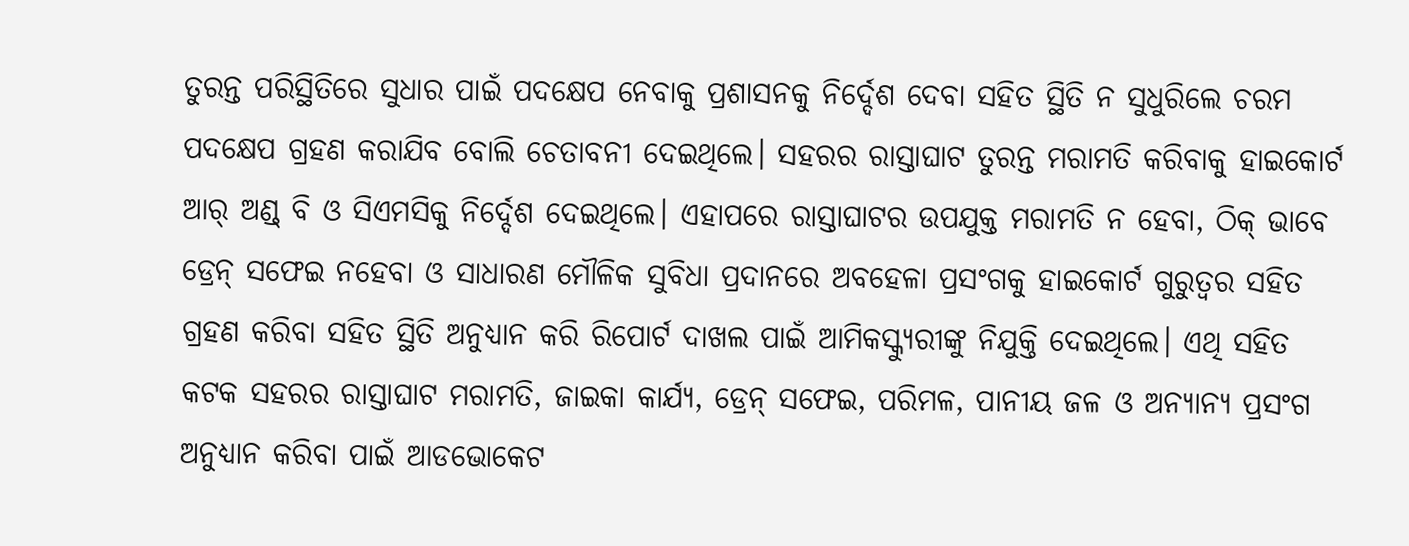ତୁରନ୍ତ ପରିସ୍ଥିତିରେ ସୁଧାର ପାଇଁ ପଦକ୍ଷେପ ନେବାକୁ ପ୍ରଶାସନକୁ ନିର୍ଦ୍ଦେଶ ଦେବା ସହିତ ସ୍ଥିତି ନ ସୁଧୁରିଲେ ଚରମ ପଦକ୍ଷେପ ଗ୍ରହଣ କରାଯିବ ବୋଲି ଚେତାବନୀ ଦେଇଥିଲେ। ସହରର ରାସ୍ତାଘାଟ ତୁରନ୍ତ ମରାମତି କରିବାକୁ ହାଇକୋର୍ଟ ଆର୍ ଅଣ୍ଡ୍ ବି ଓ ସିଏମସିକୁ ନିର୍ଦ୍ଦେଶ ଦେଇଥିଲେ। ଏହାପରେ ରାସ୍ତାଘାଟର ଉପଯୁକ୍ତ ମରାମତି ନ ହେବା, ଠିକ୍ ଭାବେ ଡ୍ରେନ୍ ସଫେଇ ନହେବା ଓ ସାଧାରଣ ମୌଳିକ ସୁବିଧା ପ୍ରଦାନରେ ଅବହେଳା ପ୍ରସଂଗକୁ ହାଇକୋର୍ଟ ଗୁରୁତ୍ବର ସହିତ ଗ୍ରହଣ କରିବା ସହିତ ସ୍ଥିତି ଅନୁଧ୍ୟାନ କରି ରିପୋର୍ଟ ଦାଖଲ ପାଇଁ ଆମିକସ୍କ୍ୟୁରୀଙ୍କୁ ନିଯୁକ୍ତି ଦେଇଥିଲେ। ଏଥି ସହିତ କଟକ ସହରର ରାସ୍ତାଘାଟ ମରାମତି, ଜାଇକା କାର୍ଯ୍ୟ, ଡ୍ରେନ୍ ସଫେଇ, ପରିମଳ, ପାନୀୟ ଜଳ ଓ ଅନ୍ୟାନ୍ୟ ପ୍ରସଂଗ ଅନୁଧ୍ୟାନ କରିବା ପାଇଁ ଆଡଭୋକେଟ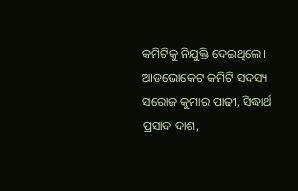କମିଟିକୁ ନିଯୁକ୍ତି ଦେଇଥିଲେ। ଆଡଭୋକେଟ କମିଟି ସଦସ୍ୟ ସରୋଜ କୁମାର ପାଢୀ, ସିଦ୍ଧାର୍ଥ ପ୍ରସାଦ ଦାଶ,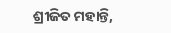ଶ୍ରୀଜିତ ମହାନ୍ତି,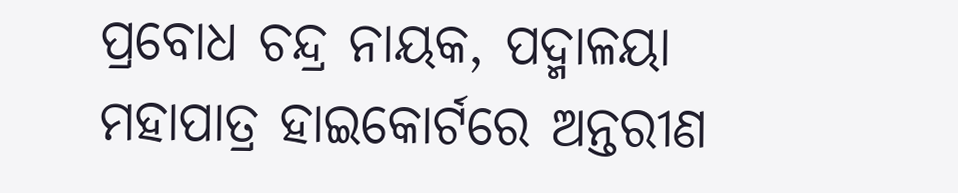ପ୍ରବୋଧ ଚନ୍ଦ୍ର ନାୟକ, ପଦ୍ମାଳୟା ମହାପାତ୍ର ହାଇକୋର୍ଟରେ ଅନ୍ତରୀଣ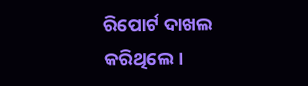ରିପୋର୍ଟ ଦାଖଲ କରିଥିଲେ।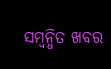ସମ୍ବନ୍ଧିତ ଖବର